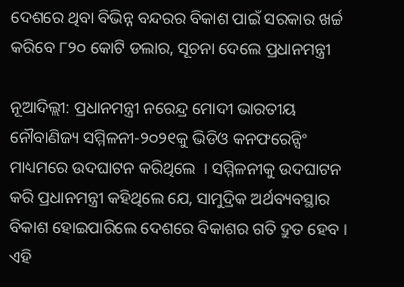ଦେଶରେ ଥିବା ବିଭିନ୍ନ ବନ୍ଦରର ବିକାଶ ପାଇଁ ସରକାର ଖର୍ଚ୍ଚ କରିବେ ୮୨୦ କୋଟି ଡଲାର, ସୂଚନା ଦେଲେ ପ୍ରଧାନମନ୍ତ୍ରୀ

ନୂଆଦିଲ୍ଲୀ: ପ୍ରଧାନମନ୍ତ୍ରୀ ନରେନ୍ଦ୍ର ମୋଦୀ ଭାରତୀୟ ନୌବାଣିଜ୍ୟ ସମ୍ମିଳନୀ-୨୦୨୧କୁ ଭିଡିଓ କନଫରେନ୍ସିଂ ମାଧ୍ୟମରେ ଉଦଘାଟନ କରିଥିଲେ  । ସମ୍ମିଳନୀକୁ ଉଦଘାଟନ କରି ପ୍ରଧାନମନ୍ତ୍ରୀ କହିଥିଲେ ଯେ, ସାମୁଦ୍ରିକ ଅର୍ଥବ୍ୟବସ୍ଥାର ବିକାଶ ହୋଇପାରିଲେ ଦେଶରେ ବିକାଶର ଗତି ଦ୍ରୁତ ହେବ । ଏହି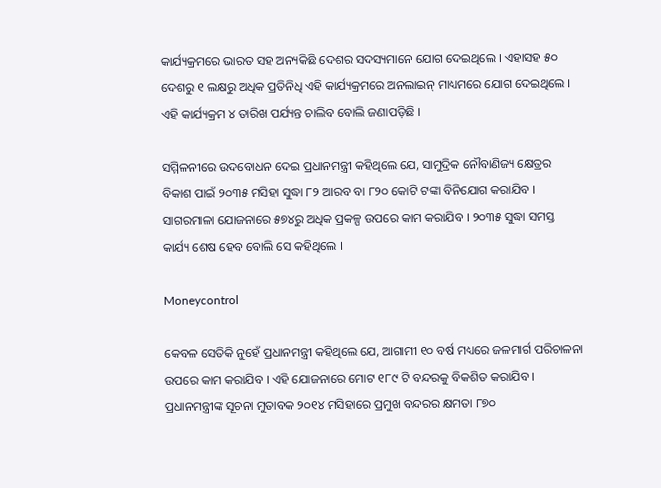କାର୍ଯ୍ୟକ୍ରମରେ ଭାରତ ସହ ଅନ୍ୟକିଛି ଦେଶର ସଦସ୍ୟମାନେ ଯୋଗ ଦେଇଥିଲେ । ଏହାସହ ୫୦ ଦେଶରୁ ୧ ଲକ୍ଷରୁ ଅଧିକ ପ୍ରତିନିଧି ଏହି କାର୍ଯ୍ୟକ୍ରମରେ ଅନଲାଇନ୍ ମାଧ୍ୟମରେ ଯୋଗ ଦେଇଥିଲେ । ଏହି କାର୍ଯ୍ୟକ୍ରମ ୪ ତାରିଖ ପର୍ଯ୍ୟନ୍ତ ଚାଲିବ ବୋଲି ଜଣାପଡ଼ିଛି ।

ସମ୍ମିଳନୀରେ ଉଦବୋଧନ ଦେଇ ପ୍ରଧାନମନ୍ତ୍ରୀ କହିଥିଲେ ଯେ, ସାମୁଦ୍ରିକ ନୌବାଣିଜ୍ୟ କ୍ଷେତ୍ରର ବିକାଶ ପାଇଁ ୨୦୩୫ ମସିହା ସୁଦ୍ଧା ୮୨ ଆରବ ବା ୮୨୦ କୋଟି ଟଙ୍କା ବିନିଯୋଗ କରାଯିବ । ସାଗରମାଳା ଯୋଜନାରେ ୫୭୪ରୁ ଅଧିକ ପ୍ରକଳ୍ପ ଉପରେ କାମ କରାଯିବ । ୨୦୩୫ ସୁଦ୍ଧା ସମସ୍ତ କାର୍ଯ୍ୟ ଶେଷ ହେବ ବୋଲି ସେ କହିଥିଲେ ।

Moneycontrol

କେବଳ ସେତିକି ନୁହେଁ ପ୍ରଧାନମନ୍ତ୍ରୀ କହିଥିଲେ ଯେ, ଆଗାମୀ ୧୦ ବର୍ଷ ମଧ୍ୟରେ ଜଳମାର୍ଗ ପରିଚାଳନା ଉପରେ କାମ କରାଯିବ । ଏହି ଯୋଜନାରେ ମୋଟ ୧୮୯ ଟି ବନ୍ଦରକୁ ବିକଶିତ କରାଯିବ । ପ୍ରଧାନମନ୍ତ୍ରୀଙ୍କ ସୂଚନା ମୁତାବକ ୨୦୧୪ ମସିହାରେ ପ୍ରମୁଖ ବନ୍ଦରର କ୍ଷମତା ୮୭୦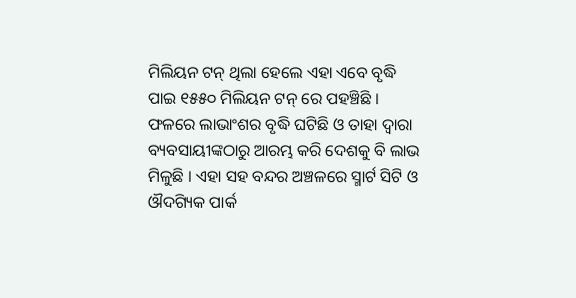ମିଲିୟନ ଟନ୍ ଥିଲା ହେଲେ ଏହା ଏବେ ବୃଦ୍ଧି ପାଇ ୧୫୫୦ ମିଲିୟନ ଟନ୍ ରେ ପହଞ୍ଚିଛି । ଫଳରେ ଲାଭାଂଶର ବୃଦ୍ଧି ଘଟିଛି ଓ ତାହା ଦ୍ୱାରା ବ୍ୟବସାୟୀଙ୍କଠାରୁ ଆରମ୍ଭ କରି ଦେଶକୁ ବି ଲାଭ ମିଳୁଛି । ଏହା ସହ ବନ୍ଦର ଅଞ୍ଚଳରେ ସ୍ମାର୍ଟ ସିଟି ଓ ଔଦଗ୍ୟିକ ପାର୍କ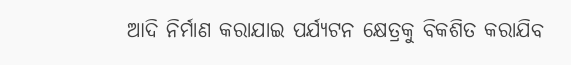ଆଦି ନିର୍ମାଣ କରାଯାଇ ପର୍ଯ୍ୟଟନ କ୍ଷେତ୍ରକୁ ବିକଶିତ କରାଯିବ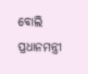ବୋଲି ପ୍ରଧାନମନ୍ତ୍ରୀ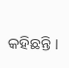କହିଛନ୍ତି ।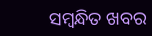ସମ୍ବନ୍ଧିତ ଖବର